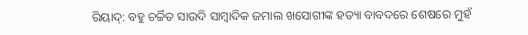ରିୟାଦ୍: ବହୁ ଚର୍ଚ୍ଚିତ ସାଉଦି ସାମ୍ବାଦିକ ଜମାଲ ଖସୋଗୀଙ୍କ ହତ୍ୟା ବାବଦରେ ଶେଷରେ ମୁହଁ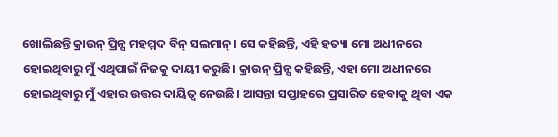ଖୋଲିଛନ୍ତି କ୍ରାଉନ୍ ପ୍ରିନ୍ସ ମହମ୍ମଦ ବିନ୍ ସଲମାନ୍। ସେ କହିଛନ୍ତି, ଏହି ହତ୍ୟା ମୋ ଅଧୀନରେ ହୋଇଥିବାରୁ ମୁଁ ଏଥିପାଇଁ ନିଜକୁ ଦାୟୀ କରୁଛି। କ୍ରାଉନ୍ ପ୍ରିନ୍ସ କହିଛନ୍ତି, ଏହା ମୋ ଅଧୀନରେ ହୋଇଥିବାରୁ ମୁଁ ଏହାର ଉତ୍ତର ଦାୟିତ୍ୱ ନେଉଛି। ଆସନ୍ତା ସପ୍ତାହରେ ପ୍ରସାରିତ ହେବାକୁ ଥିବା ଏକ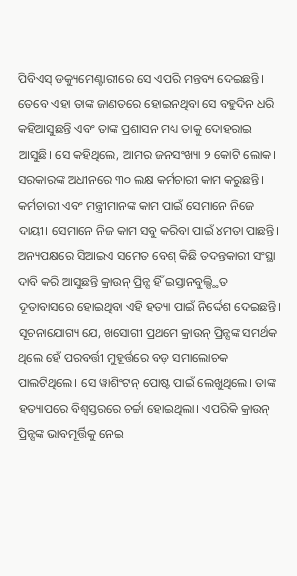ପିବିଏସ୍ ଡକ୍ୟୁମେଣ୍ଟାରୀରେ ସେ ଏପରି ମନ୍ତବ୍ୟ ଦେଇଛନ୍ତି।
ତେବେ ଏହା ତାଙ୍କ ଜାଣତରେ ହୋଇନଥିବା ସେ ବହୁଦିନ ଧରି କହିଆସୁଛନ୍ତି ଏବଂ ତାଙ୍କ ପ୍ରଶାସନ ମଧ୍ୟ ତାକୁ ଦୋହରାଇ ଆସୁଛି। ସେ କହିଥିଲେ, ଆମର ଜନସଂଖ୍ୟା ୨ କୋଟି ଲୋକ। ସରକାରଙ୍କ ଅଧୀନରେ ୩୦ ଲକ୍ଷ କର୍ମଚାରୀ କାମ କରୁଛନ୍ତି। କର୍ମଚାରୀ ଏବଂ ମନ୍ତ୍ରୀମାନଙ୍କ କାମ ପାଇଁ ସେମାନେ ନିଜେ ଦାୟୀ। ସେମାନେ ନିଜ କାମ ସବୁ କରିବା ପାଇଁ ୪ମତା ପାଛନ୍ତି। ଅନ୍ୟପକ୍ଷରେ ସିଆଇଏ ସମେତ ବେଶ୍ କିଛି ତଦନ୍ତକାରୀ ସଂସ୍ଥା ଦାବି କରି ଆସୁଛନ୍ତି କ୍ରାଉନ୍ ପ୍ରିନ୍ସ ହିଁ ଇସ୍ତାନବୁଲ୍ସ୍ଥିତ ଦୂତାବାସରେ ହୋଇଥିବା ଏହି ହତ୍ୟା ପାଇଁ ନିର୍ଦ୍ଦେଶ ଦେଇଛନ୍ତି।
ସୂଚନାଯୋଗ୍ୟ ଯେ, ଖସୋଗୀ ପ୍ରଥମେ କ୍ରାଉନ୍ ପ୍ରିନ୍ସଙ୍କ ସମର୍ଥକ ଥିଲେ ହେଁ ପରବର୍ତ୍ତୀ ମୁହୂର୍ତ୍ତରେ ବଡ଼ ସମାଲୋଚକ ପାଲଟିଥିଲେ। ସେ ୱାଶିଂଟନ୍ ପୋଷ୍ଟ ପାଇଁ ଲେଖୁଥିଲେ। ତାଙ୍କ ହତ୍ୟାପରେ ବିଶ୍ୱସ୍ତରରେ ଚର୍ଚ୍ଚା ହୋଇଥିଲା। ଏପରିକି କ୍ରାଉନ୍ ପ୍ରିନ୍ସଙ୍କ ଭାବମୂର୍ତ୍ତିକୁ ନେଇ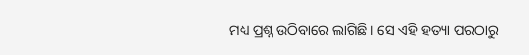ମଧ୍ୟ ପ୍ରଶ୍ନ ଉଠିବାରେ ଲାଗିଛି। ସେ ଏହି ହତ୍ୟା ପରଠାରୁ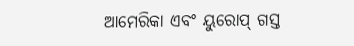ଆମେରିକା ଏବଂ ୟୁରୋପ୍ ଗସ୍ତ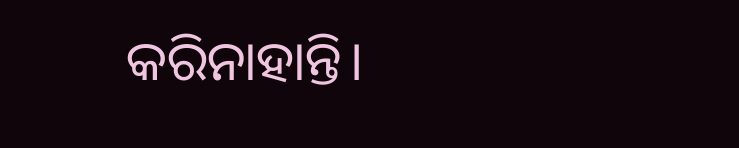କରିନାହାନ୍ତି।